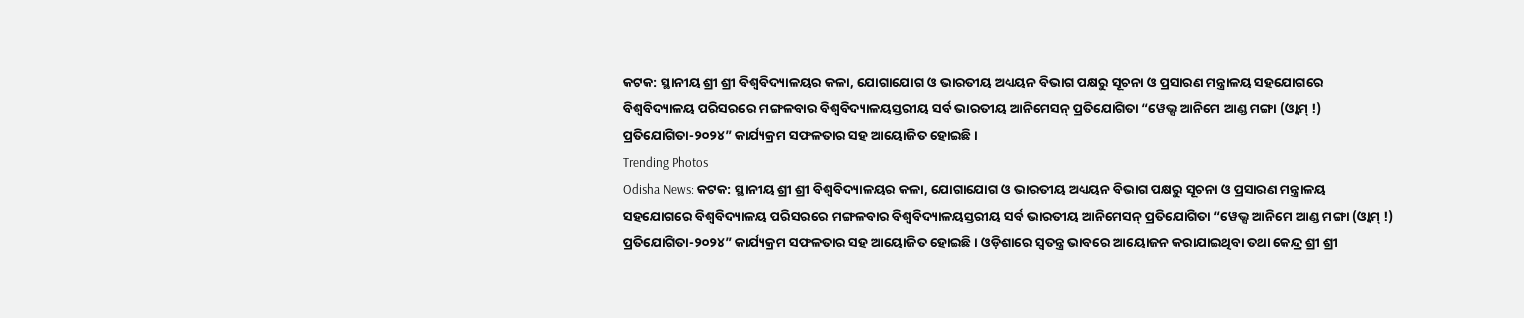କଟକ: ସ୍ଥାନୀୟ ଶ୍ରୀ ଶ୍ରୀ ବିଶ୍ୱବିଦ୍ୟାଳୟର କଳା, ଯୋଗାଯୋଗ ଓ ଭାରତୀୟ ଅଧ୍ୟୟନ ବିଭାଗ ପକ୍ଷରୁ ସୂଚନା ଓ ପ୍ରସାରଣ ମନ୍ତ୍ରାଳୟ ସହଯୋଗରେ ବିଶ୍ୱବିଦ୍ୟାଳୟ ପରିସରରେ ମଙ୍ଗଳବାର ବିଶ୍ୱବିଦ୍ୟାଳୟସ୍ତରୀୟ ସର୍ବ ଭାରତୀୟ ଆନିମେସନ୍ ପ୍ରତିଯୋଗିତା “ୱେଭ୍ସ ଆନିମେ ଆଣ୍ଡ ମଙ୍ଗା (ଓ୍ଵାମ୍ !) ପ୍ରତିଯୋଗିତା-୨୦୨୪” କାର୍ଯ୍ୟକ୍ରମ ସଫଳତାର ସହ ଆୟୋଜିତ ହୋଇଛି ।
Trending Photos
Odisha News: କଟକ: ସ୍ଥାନୀୟ ଶ୍ରୀ ଶ୍ରୀ ବିଶ୍ୱବିଦ୍ୟାଳୟର କଳା, ଯୋଗାଯୋଗ ଓ ଭାରତୀୟ ଅଧ୍ୟୟନ ବିଭାଗ ପକ୍ଷରୁ ସୂଚନା ଓ ପ୍ରସାରଣ ମନ୍ତ୍ରାଳୟ ସହଯୋଗରେ ବିଶ୍ୱବିଦ୍ୟାଳୟ ପରିସରରେ ମଙ୍ଗଳବାର ବିଶ୍ୱବିଦ୍ୟାଳୟସ୍ତରୀୟ ସର୍ବ ଭାରତୀୟ ଆନିମେସନ୍ ପ୍ରତିଯୋଗିତା “ୱେଭ୍ସ ଆନିମେ ଆଣ୍ଡ ମଙ୍ଗା (ଓ୍ଵାମ୍ !) ପ୍ରତିଯୋଗିତା-୨୦୨୪” କାର୍ଯ୍ୟକ୍ରମ ସଫଳତାର ସହ ଆୟୋଜିତ ହୋଇଛି । ଓଡ଼ିଶାରେ ସ୍ୱତନ୍ତ୍ର ଭାବରେ ଆୟୋଜନ କରାଯାଇଥିବା ତଥା କେନ୍ଦ୍ର ଶ୍ରୀ ଶ୍ରୀ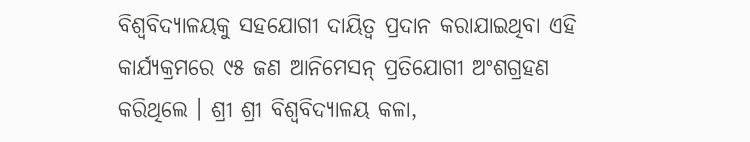ବିଶ୍ୱବିଦ୍ୟାଳୟକୁ ସହଯୋଗୀ ଦାୟିତ୍ୱ ପ୍ରଦାନ କରାଯାଇଥିବା ଏହି କାର୍ଯ୍ୟକ୍ରମରେ ୯୫ ଜଣ ଆନିମେସନ୍ ପ୍ରତିଯୋଗୀ ଅଂଶଗ୍ରହଣ କରିଥିଲେ । ଶ୍ରୀ ଶ୍ରୀ ବିଶ୍ୱବିଦ୍ୟାଳୟ କଳା,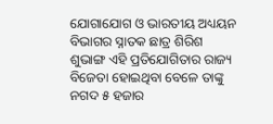ଯୋଗାଯୋଗ ଓ ଭାରତୀୟ ଅଧ୍ୟୟନ ବିଭାଗର ସ୍ନାତକ ଛାତ୍ର ଶିରିଶ ଶୁଭାଙ୍ଗ ଏହି ପ୍ରତିଯୋଗିତାର ରାଜ୍ୟ ବିଜେତା ହୋଇଥିବା ବେଳେ ତାଙ୍କୁ ନଗଦ ୫ ହଜାର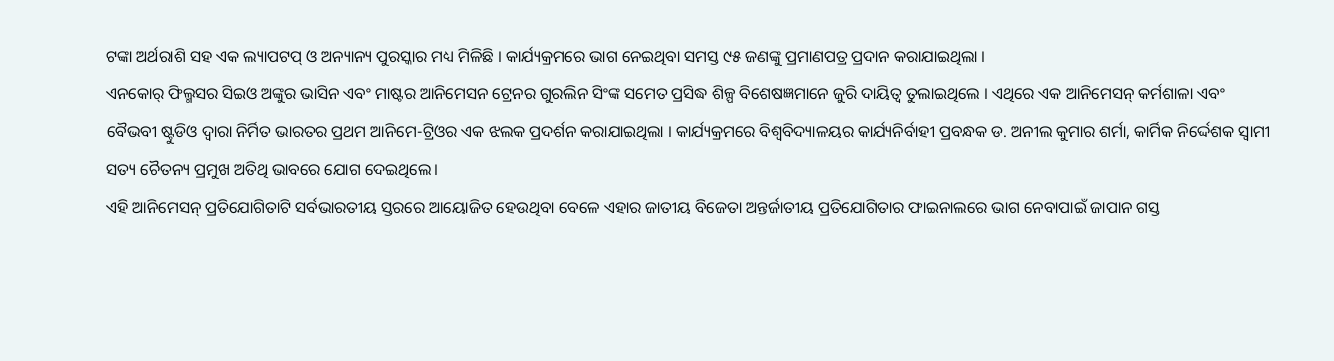ଟଙ୍କା ଅର୍ଥରାଶି ସହ ଏକ ଲ୍ୟାପଟପ୍ ଓ ଅନ୍ୟାନ୍ୟ ପୁରସ୍କାର ମଧ୍ୟ ମିଳିଛି । କାର୍ଯ୍ୟକ୍ରମରେ ଭାଗ ନେଇଥିବା ସମସ୍ତ ୯୫ ଜଣଙ୍କୁ ପ୍ରମାଣପତ୍ର ପ୍ରଦାନ କରାଯାଇଥିଲା ।
ଏନକୋର୍ ଫିଲ୍ମସର ସିଇଓ ଅଙ୍କୁର ଭାସିନ ଏବଂ ମାଷ୍ଟର ଆନିମେସନ ଟ୍ରେନର ଗୁରଲିନ ସିଂଙ୍କ ସମେତ ପ୍ରସିଦ୍ଧ ଶିଳ୍ପ ବିଶେଷଜ୍ଞମାନେ ଜୁରି ଦାୟିତ୍ୱ ତୁଲାଇଥିଲେ । ଏଥିରେ ଏକ ଆନିମେସନ୍ କର୍ମଶାଳା ଏବଂ ବୈଭବୀ ଷ୍ଟୁଡିଓ ଦ୍ୱାରା ନିର୍ମିତ ଭାରତର ପ୍ରଥମ ଆନିମେ-ଟ୍ରିଓର ଏକ ଝଲକ ପ୍ରଦର୍ଶନ କରାଯାଇଥିଲା । କାର୍ଯ୍ୟକ୍ରମରେ ବିଶ୍ୱବିଦ୍ୟାଳୟର କାର୍ଯ୍ୟନିର୍ବାହୀ ପ୍ରବନ୍ଧକ ଡ. ଅନୀଲ କୁମାର ଶର୍ମା, କାର୍ମିକ ନିର୍ଦ୍ଦେଶକ ସ୍ୱାମୀ ସତ୍ୟ ଚୈତନ୍ୟ ପ୍ରମୁଖ ଅତିଥି ଭାବରେ ଯୋଗ ଦେଇଥିଲେ।
ଏହି ଆନିମେସନ୍ ପ୍ରତିଯୋଗିତାଟି ସର୍ବଭାରତୀୟ ସ୍ତରରେ ଆୟୋଜିତ ହେଉଥିବା ବେଳେ ଏହାର ଜାତୀୟ ବିଜେତା ଅନ୍ତର୍ଜାତୀୟ ପ୍ରତିଯୋଗିତାର ଫାଇନାଲରେ ଭାଗ ନେବାପାଇଁ ଜାପାନ ଗସ୍ତ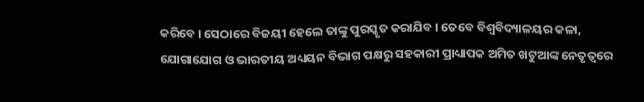କରିବେ । ସେଠାରେ ବିଜୟୀ ହେଲେ ତାଙ୍କୁ ପୁରସ୍କୃତ କରାଯିବ । ତେବେ ବିଶ୍ୱବିଦ୍ୟାଳୟର କଳା, ଯୋଗାଯୋଗ ଓ ଭାରତୀୟ ଅଧ୍ୟୟନ ବିଭାଗ ପକ୍ଷରୁ ସହକାରୀ ପ୍ରାଧ୍ୟାପକ ଅମିତ ଖଟୁଆଙ୍କ ନେତୃତ୍ୱରେ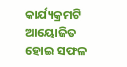କାର୍ଯ୍ୟକ୍ରମଟି ଆୟୋଜିତ ହୋଇ ସଫଳ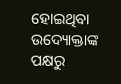ହୋଇଥିବା ଉଦ୍ୟୋକ୍ତାଙ୍କ ପକ୍ଷରୁ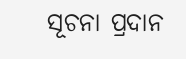ସୂଚନା ପ୍ରଦାନ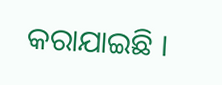କରାଯାଇଛି ।